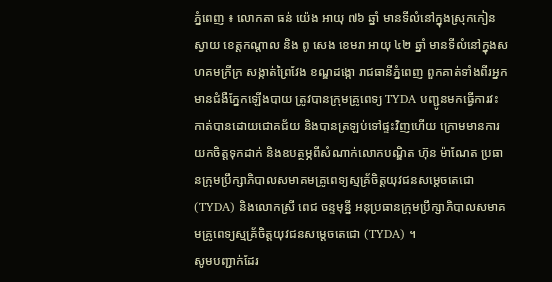ភ្នំពេញ ៖ លោកតា ធន់ យ៉េង អាយុ ៧៦ ឆ្នាំ មានទីលំនៅក្នុងស្រុកកៀនស្វាយ ខេត្តកណ្តាល និង ពូ សេង ខេមរា អាយុ ៤២ ឆ្នាំ មានទីលំនៅក្នុងសហគមក្រីក្រ សង្កាត់ព្រៃវែង ខណ្ឌដង្កោ រាជធានីភ្នំពេញ ពួកគាត់ទាំងពីរអ្នកមានជំងឺភ្នែកឡេីងបាយ ត្រូវបានក្រុមគ្រូពេទ្យ TYDA បញ្ជូនមកធ្វើការវះកាត់បានដោយជោគជ័យ និងបានត្រឡប់ទៅផ្ទះវិញហើយ ក្រោមមានការយកចិត្តទុកដាក់ និងឧបត្ថម្ភពីសំណាក់លោកបណ្ឌិត ហ៊ុន ម៉ាណែត ប្រធានក្រុមប្រឹក្សាភិបាលសមាគមគ្រូពេទ្យស្មគ្រ័ចិត្តយុវជនសម្តេចតេជោ (TYDA) និងលោកស្រី ពេជ ចន្ទមុនី្ន អនុប្រធានក្រុមប្រឹក្សាភិបាលសមាគមគ្រូពេទ្យស្មគ្រ័ចិត្តយុវជនសម្តេចតេជោ (TYDA) ។
សូមបញ្ជាក់ដែរ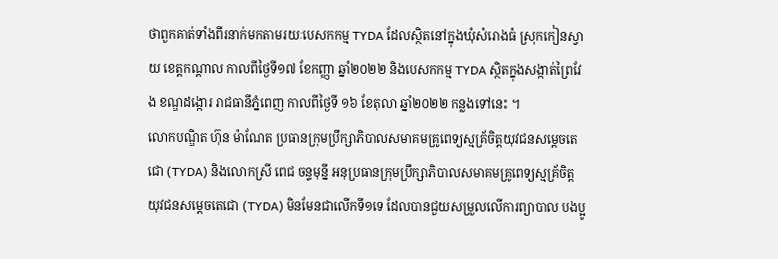ថាពួកគាត់ទាំងពីរនាក់មកតាមរយៈបេសកកម្ម TYDA ដែលស្ថិតនៅក្នុងឃុំសំរោងធំ ស្រុកកៀនស្វាយ ខេត្តកណ្តាល កាលពីថ្ងៃទី១៧ ខែកញ្ញា ឆ្នាំ២០២២ និងបេសកកម្ម TYDA ស្ថិតក្នុងសង្កាត់ព្រៃវែង ខណ្ឌដង្កោរ រាជធានីភ្នំពេញ កាលពីថ្ងៃទី ១៦ ខែតុលា ឆ្នាំ២០២២ កន្លងទៅនេះ ។
លោកបណ្ឌិត ហ៊ុន ម៉ាណែត ប្រធានក្រុមប្រឹក្សាភិបាលសមាគមគ្រូពេទ្យស្មគ្រ័ចិត្តយុវជនសម្តេចតេជោ (TYDA) និងលោកស្រី ពេជ ចន្ទមុនី្ន អនុប្រធានក្រុមប្រឹក្សាភិបាលសមាគមគ្រូពេទ្យស្មគ្រ័ចិត្តយុវជនសម្តេចតេជោ (TYDA) មិនមែនជាលើកទី១ទេ ដែលបានជួយសម្រួលលើការព្យាបាល បងប្អូ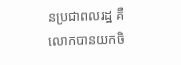នប្រជាពលរដ្ឋ គឺលោកបានយកចិ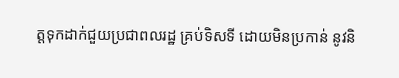ត្តទុកដាក់ជួយប្រជាពលរដ្ឋ គ្រប់ទិសទី ដោយមិនប្រកាន់ នូវនិ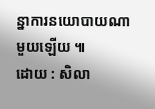ន្នាការនយោបាយណាមួយឡើយ ៕
ដោយ : សិលា